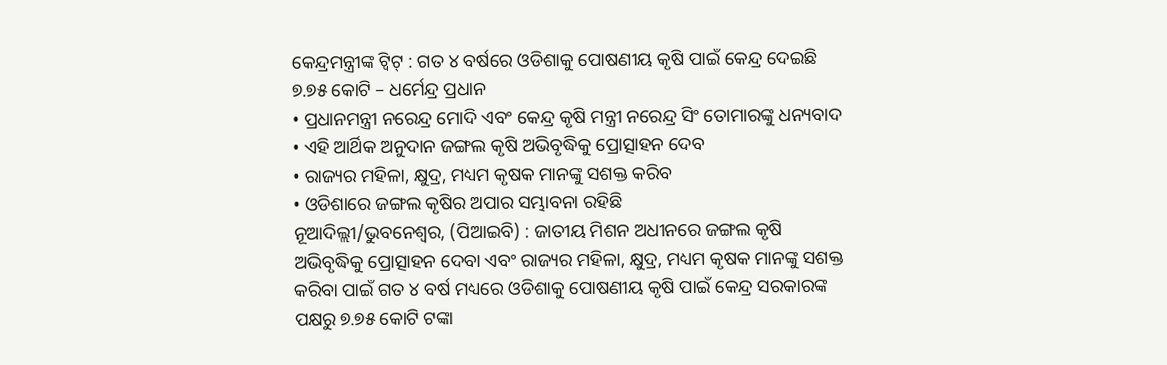କେନ୍ଦ୍ରମନ୍ତ୍ରୀଙ୍କ ଟ୍ୱିଟ୍ : ଗତ ୪ ବର୍ଷରେ ଓଡିଶାକୁ ପୋଷଣୀୟ କୃଷି ପାଇଁ କେନ୍ଦ୍ର ଦେଇଛି ୭.୭୫ କୋଟି – ଧର୍ମେନ୍ଦ୍ର ପ୍ରଧାନ
• ପ୍ରଧାନମନ୍ତ୍ରୀ ନରେନ୍ଦ୍ର ମୋଦି ଏବଂ କେନ୍ଦ୍ର କୃଷି ମନ୍ତ୍ରୀ ନରେନ୍ଦ୍ର ସିଂ ତୋମାରଙ୍କୁ ଧନ୍ୟବାଦ
• ଏହି ଆର୍ଥିକ ଅନୁଦାନ ଜଙ୍ଗଲ କୃଷି ଅଭିବୃଦ୍ଧିକୁ ପ୍ରୋତ୍ସାହନ ଦେବ
• ରାଜ୍ୟର ମହିଳା, କ୍ଷୁଦ୍ର, ମଧ୍ୟମ କୃଷକ ମାନଙ୍କୁ ସଶକ୍ତ କରିବ
• ଓଡିଶାରେ ଜଙ୍ଗଲ କୃଷିର ଅପାର ସମ୍ଭାବନା ରହିଛି
ନୂଆଦିଲ୍ଲୀ/ଭୁବନେଶ୍ୱର, (ପିଆଇବି) : ଜାତୀୟ ମିଶନ ଅଧୀନରେ ଜଙ୍ଗଲ କୃଷି ଅଭିବୃଦ୍ଧିକୁ ପ୍ରୋତ୍ସାହନ ଦେବା ଏବଂ ରାଜ୍ୟର ମହିଳା, କ୍ଷୁଦ୍ର, ମଧ୍ୟମ କୃଷକ ମାନଙ୍କୁ ସଶକ୍ତ କରିବା ପାଇଁ ଗତ ୪ ବର୍ଷ ମଧ୍ୟରେ ଓଡିଶାକୁ ପୋଷଣୀୟ କୃଷି ପାଇଁ କେନ୍ଦ୍ର ସରକାରଙ୍କ ପକ୍ଷରୁ ୭.୭୫ କୋଟି ଟଙ୍କା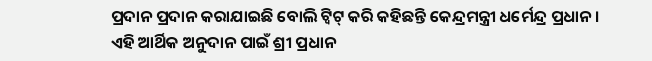ପ୍ରଦାନ ପ୍ରଦାନ କରାଯାଇଛି ବୋଲି ଟ୍ୱିଟ୍ କରି କହିଛନ୍ତି କେନ୍ଦ୍ରମନ୍ତ୍ରୀ ଧର୍ମେନ୍ଦ୍ର ପ୍ରଧାନ ।
ଏହି ଆର୍ଥିକ ଅନୁଦାନ ପାଇଁ ଶ୍ରୀ ପ୍ରଧାନ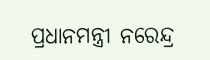ପ୍ରଧାନମନ୍ତ୍ରୀ ନରେନ୍ଦ୍ର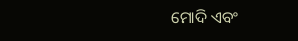ମୋଦି ଏବଂ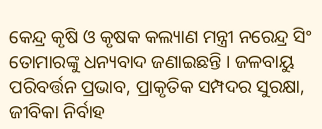କେନ୍ଦ୍ର କୃଷି ଓ କୃଷକ କଲ୍ୟାଣ ମନ୍ତ୍ରୀ ନରେନ୍ଦ୍ର ସିଂ ତୋମାରଙ୍କୁ ଧନ୍ୟବାଦ ଜଣାଇଛନ୍ତି । ଜଳବାୟୁ ପରିବର୍ତ୍ତନ ପ୍ରଭାବ, ପ୍ରାକୃତିକ ସମ୍ପଦର ସୁରକ୍ଷା, ଜୀବିକା ନିର୍ବାହ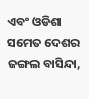ଏବଂ ଓଡିଶା ସମେତ ଦେଶର ଜଙ୍ଗଲ ବାସିନ୍ଦା,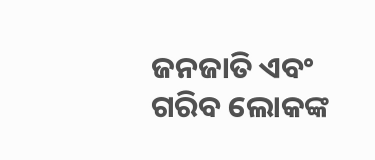ଜନଜାତି ଏବଂ ଗରିବ ଲୋକଙ୍କ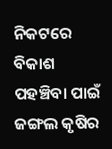ନିକଟରେ ବିକାଶ ପହଞ୍ଚିବା ପାଇଁ ଜଙ୍ଗଲ କୃଷିର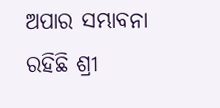ଅପାର ସମ୍ଭାବନା ରହିଛି ଶ୍ରୀ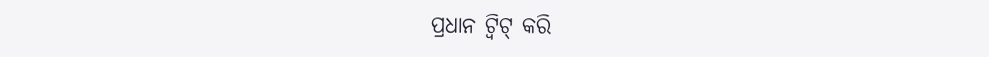ପ୍ରଧାନ ଟ୍ୱିଟ୍ କରି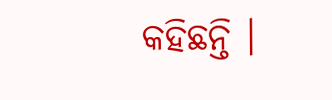କହିଛନ୍ତି ।